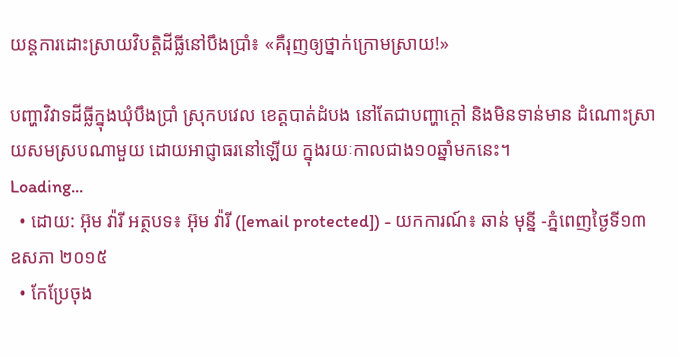យន្ដការដោះស្រាយវិបត្តិដីធ្លីនៅបឹងប្រាំ៖ «គឺរុញឲ្យថ្នាក់ក្រោមស្រាយ!»

បញ្ហាវិវាទដីធ្លីក្នុងឃុំបឹងប្រាំ ស្រុកបវេល ខេត្តបាត់ដំបង នៅតែជាបញ្ហាក្តៅ និងមិនទាន់មាន ដំណោះស្រាយសមស្របណាមួយ ដោយអាជ្ញាធរនៅឡើយ ក្នុងរយៈកាលជាង១០ឆ្នាំមកនេះ។
Loading...
  • ដោយ: អ៊ុម វ៉ារី អត្ថបទ៖ អ៊ុម វ៉ារី ([email protected]) - យកការណ៍៖ ឆាន់ មុន្នី -ភ្នំពេញថ្ងៃទី១៣ ឧសភា ២០១៥
  • កែប្រែចុង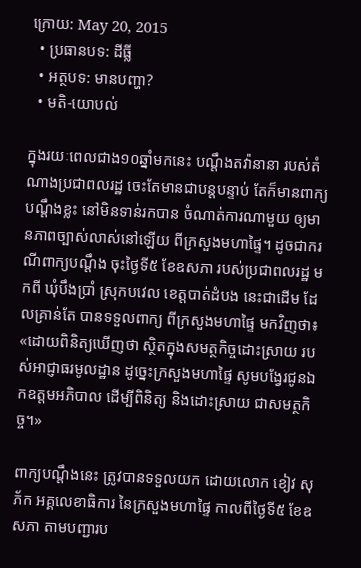ក្រោយ: May 20, 2015
  • ប្រធានបទ: ដីធ្លី
  • អត្ថបទ: មានបញ្ហា?
  • មតិ-យោបល់

ក្នុងរយៈពេលជាង១០ឆ្នាំមកនេះ បណ្តឹងតវ៉ានានា របស់តំណាងប្រជាពលរដ្ឋ ចេះតែមានជាបន្តបន្ទាប់ តែក៏មានពាក្យបណ្ដឹងខ្លះ នៅមិនទាន់រកបាន ចំណាត់ការណាមួយ ឲ្យមានភាពច្បាស់លាស់នៅឡើយ ពីក្រសួងមហាផ្ទៃ។ ដូចជាករណីពាក្យបណ្តឹង ចុះថ្ងៃទី៥ ខែឧសភា របស់ប្រជាពលរដ្ឋ មកពី ឃុំបឹងប្រាំ ស្រុកបវេល ខេត្តបាត់ដំបង នេះជាដើម ដែលគ្រាន់តែ បានទទួលពាក្យ ពីក្រសួងមហាផ្ទៃ មកវិញថា៖ «ដោយពិនិត្យឃើញថា ស្ថិតក្នុងសមត្ថកិច្ចដោះស្រាយ របស់អាជ្ញាធរមូលដ្ឋាន ដូច្នេះក្រសួងមហាផ្ទៃ សូមបង្វែរជូនឯកឧត្តមអភិបាល ដើម្បីពិនិត្យ និងដោះស្រាយ ជាសមត្ថកិច្ច។»

ពាក្យបណ្តឹងនេះ ត្រូវបានទទួលយក ដោយលោក ខៀវ សុភ័ក អគ្គលេខាធិការ នៃក្រសួងមហាផ្ទៃ កាលពីថ្ងៃទី៥ ខែឧសភា តាមបញ្ជារប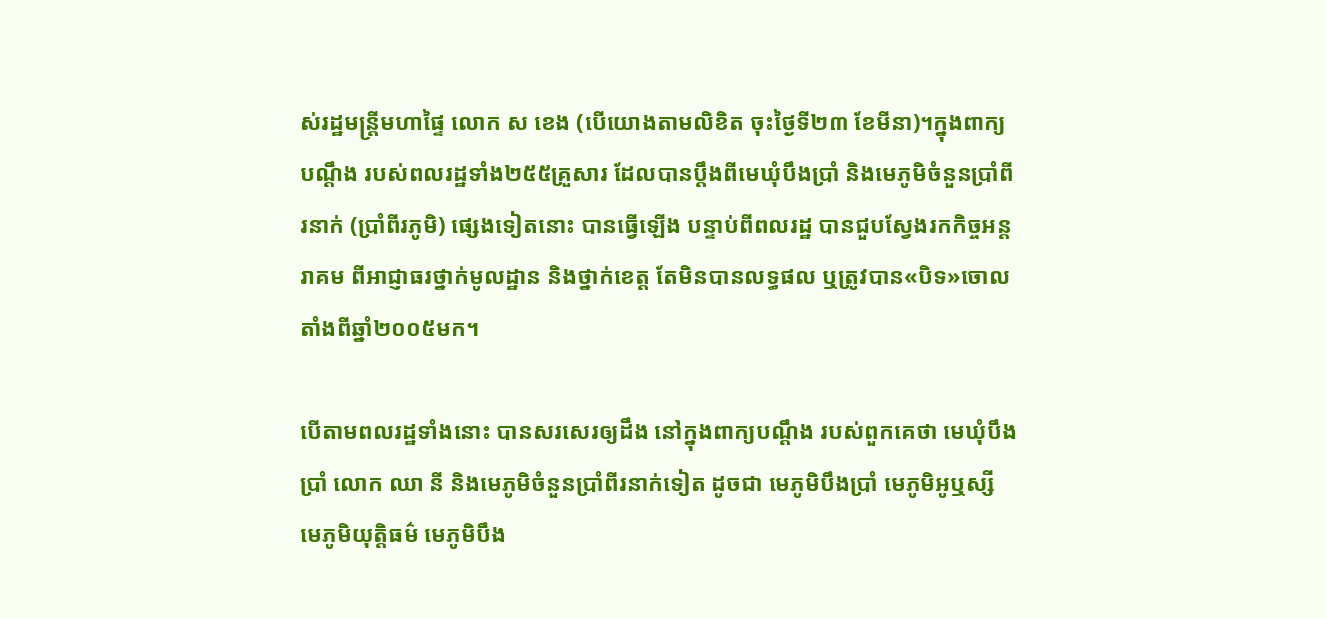ស់រដ្ឋមន្រ្តីមហាផ្ទៃ លោក ស ខេង (បើយោងតាមលិខិត ចុះថ្ងៃទី២៣ ខែមីនា)។ក្នុងពាក្យបណ្ដឹង របស់ពលរដ្ឋទាំង២៥៥គ្រួសារ ដែលបានប្តឹងពីមេឃុំបឹងប្រាំ និងមេភូមិចំនួនប្រាំពីរនាក់ (ប្រាំពីរភូមិ) ផ្សេងទៀតនោះ បានធ្វើឡើង បន្ទាប់ពីពលរដ្ឋ បានជួបស្វែងរកកិច្ចអន្តរាគម ពីអាជ្ញាធរថ្នាក់មូលដ្ឋាន និងថ្នាក់ខេត្ត តែមិនបានលទ្ធផល ឬត្រូវបាន«បិទ»ចោល តាំងពីឆ្នាំ២០០៥មក។

បើតាមពលរដ្ឋទាំងនោះ បានសរសេរឲ្យដឹង នៅក្នុងពាក្យបណ្ដឹង របស់ពួកគេថា មេឃុំបឹងប្រាំ លោក ឈា នី និងមេភូមិចំនួនប្រាំពីរនាក់ទៀត ដូចជា មេភូមិបឹងប្រាំ មេភូមិអូឬស្សី មេភូមិយុត្តិធម៌ មេភូមិបឹង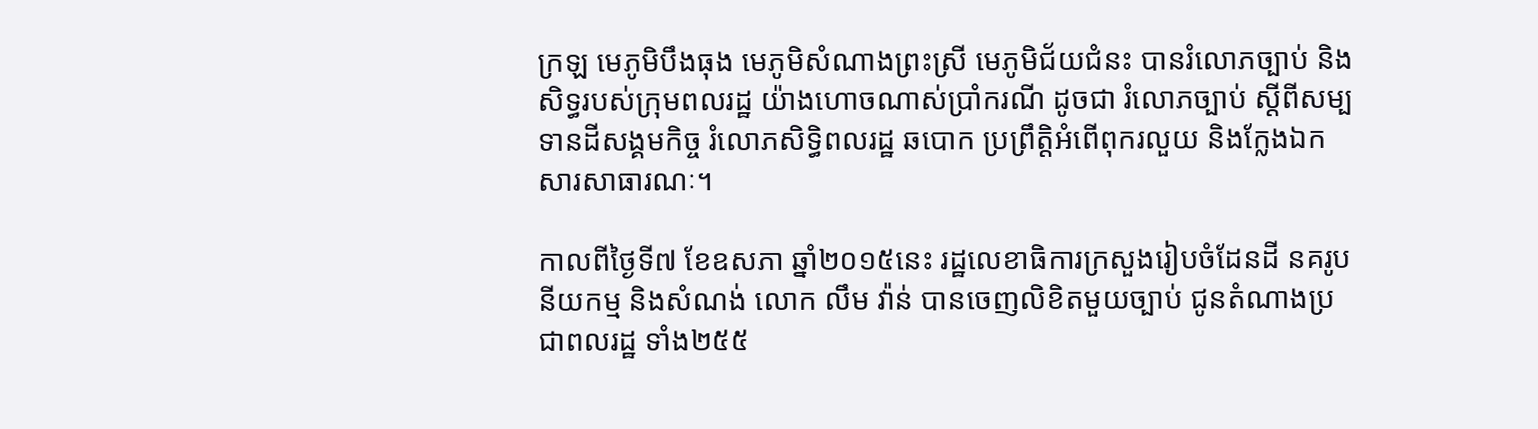ក្រឡ មេភូមិបឹងធុង មេភូមិសំណាងព្រះស្រី មេភូមិជ័យជំនះ បានរំលោភច្បាប់ និងសិទ្ធរបស់ក្រុមពលរដ្ឋ យ៉ាងហោចណាស់ប្រាំករណី ដូចជា រំលោភច្បាប់ ស្តីពីសម្បទានដីសង្គមកិច្ច រំលោភសិទ្ធិពលរដ្ឋ ឆបោក ប្រព្រឹត្តិអំពើពុករលួយ និងក្លែងឯកសារសាធារណៈ។

កាលពីថ្ងៃទី៧ ខែឧសភា ឆ្នាំ២០១៥នេះ រដ្ឋលេខាធិការក្រសួងរៀបចំដែនដី នគរូបនីយកម្ម និងសំណង់ លោក លឹម វ៉ាន់ បានចេញលិខិតមួយច្បាប់ ជូនតំណាងប្រជាពលរដ្ឋ ទាំង២៥៥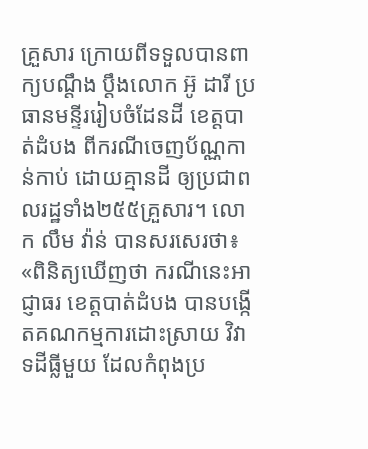គ្រួសារ ក្រោយពីទទួលបានពាក្យបណ្តឹង ប្តឹងលោក អ៊ូ ដារី ប្រធានមន្ទីររៀបចំដែនដី ខេត្តបាត់ដំបង ពីករណីចេញប័ណ្ណកាន់កាប់ ដោយគ្មានដី ឲ្យប្រជាពលរដ្ឋទាំង២៥៥គ្រួសារ។ លោក លឹម វ៉ាន់ បានសរសេរថា៖ «ពិនិត្យឃើញថា ករណីនេះអាជ្ញាធរ ខេត្តបាត់ដំបង បានបង្កើតគណកម្មការដោះស្រាយ វិវាទដីធ្លីមួយ ដែលកំពុងប្រ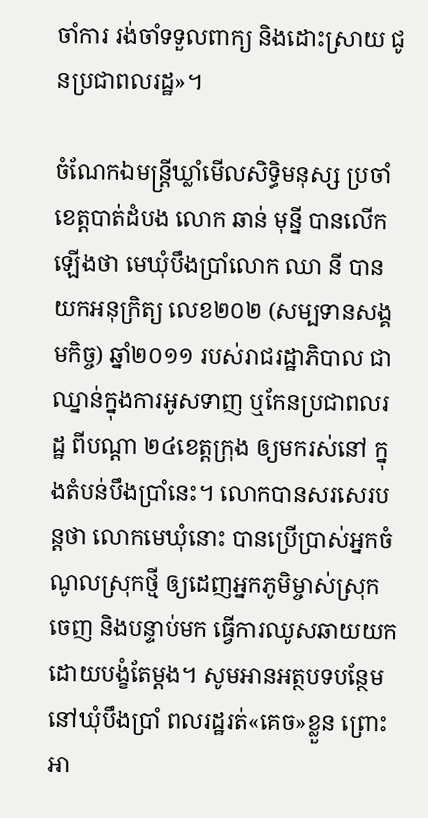ចាំការ រង់ចាំទទួលពាក្យ និងដោះស្រាយ ជូនប្រជាពលរដ្ឋ»។

ចំណែកឯមន្រ្តីឃ្លាំមើលសិទ្ធិមនុស្ស ប្រចាំខេត្តបាត់ដំបង លោក ឆាន់ មុន្នី បានលើកឡើងថា មេឃុំបឹងប្រាំលោក ឈា នី បានយកអនុក្រិត្យ លេខ២០២ (សម្បទានសង្គមកិច្ច) ឆ្នាំ២០១១ របស់រាជរដ្ឋាភិបាល ជាឈ្នាន់ក្នុងការអូសទាញ ឬកែនប្រជាពលរដ្ឋ ពីបណ្តា ២៤ខេត្តក្រុង ឲ្យមករស់នៅ ក្នុងតំបន់បឹងប្រាំនេះ។ លោកបានសរសេរបន្តថា លោកមេឃុំនោះ បានប្រើប្រាស់អ្នកចំណូលស្រុកថ្មី ឲ្យដេញអ្នកភូមិម្ចាស់ស្រុកចេញ និងបន្ទាប់មក ធ្វើការឈូសឆាយយក ដោយបង្ខំតែម្តង។ សូមអានអត្ថបទបន្ថែម នៅឃុំបឹងប្រាំ ពលរដ្ឋរត់«គេច»ខ្លួន ព្រោះអា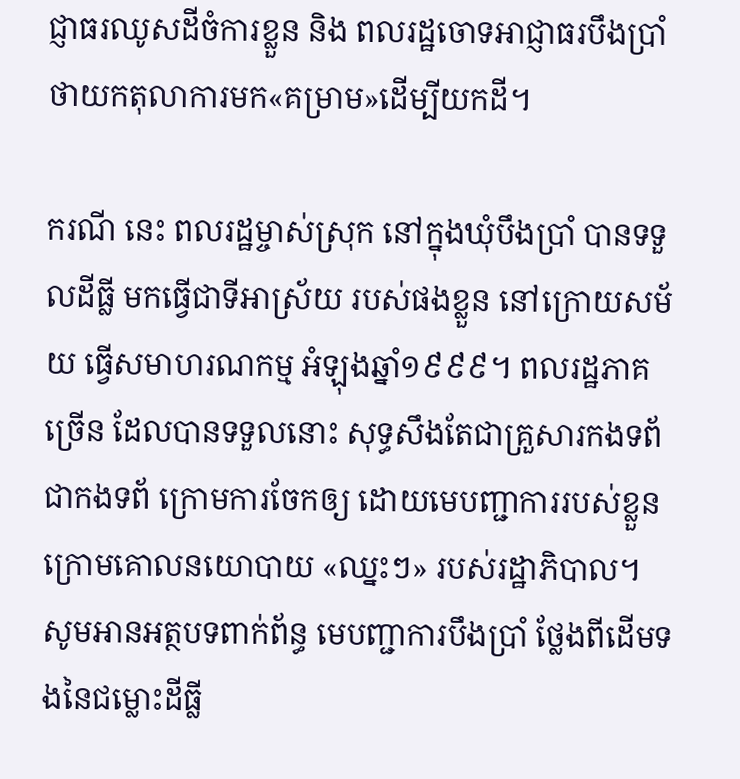ជ្ញាធរឈូសដីចំការខ្លួន និង ពលរដ្ឋចោទអាជ្ញាធរបឹងប្រាំ ថាយកតុលាការមក«គម្រាម»ដើម្បីយកដី។

ករណី នេះ ពលរដ្ឋម្ចាស់ស្រុក នៅក្នុងឃុំបឹងប្រាំ បានទទួលដីធ្លី មកធ្វើជាទីអាស្រ័យ របស់ផងខ្លួន នៅក្រោយសម័យ ធ្វើសមាហរណកម្ម អំឡុងឆ្នាំ១៩៩៩។ ពលរដ្ឋភាគច្រើន ដែលបានទទួលនោះ សុទ្ធសឹងតែជាគ្រួសារកងទព័ ជាកងទព័ ក្រោមការចែកឲ្យ ដោយមេបញ្ជាការរបស់ខ្លួន ក្រោមគោលនយោបាយ «ឈ្នះៗ» របស់រដ្ឋាភិបាល។ សូមអានអត្ថបទពាក់ព័ន្ធ មេបញ្ជាការបឹងប្រាំ ថ្លែងពីដើមទងនៃជម្លោះដីធ្លី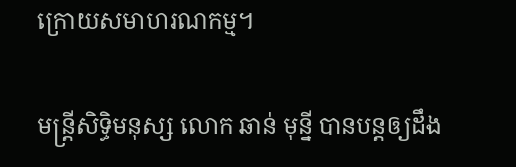ក្រោយសមាហរណកម្ម។

មន្រ្តីសិទ្ធិមនុស្ស លោក ឆាន់ មុន្នី បានបន្តឲ្យដឹង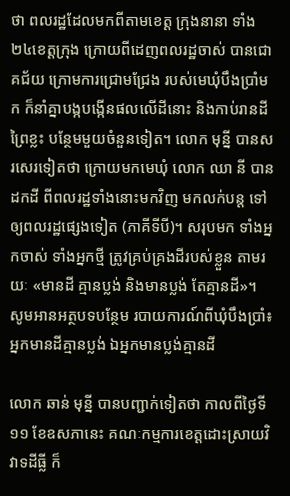ថា ពលរដ្ឋដែលមកពីតាមខេត្ត ក្រុងនានា ទាំង២៤ខេត្តក្រុង ក្រោយពីដេញពលរដ្ឋចាស់ បានជោគជ័យ ក្រោមការជ្រោមជ្រែង របស់មេឃុំបឹងប្រាំមក ក៏នាំគ្នាបង្កបង្កើនផលលើដីនោះ និងកាប់រានដីព្រៃខ្លះ បន្ថែមមួយចំនួនទៀត។ លោក មុន្នី បានសរសេរទៀតថា ក្រោយមកមេឃុំ លោក ឈា នី បានដកដី ពីពលរដ្ឋទាំងនោះមកវិញ មកលក់បន្ត ទៅឲ្យពលរដ្ឋផ្សេងទៀត (ភាគីទីបី)។ សរុបមក ទាំងអ្នកចាស់ ទាំងអ្នកថ្មី ត្រូវគ្រប់គ្រងដីរបស់ខ្លួន តាមរយៈ «មានដី គ្មានប្លង់ និងមានប្លង់ តែគ្មានដី»។ សូមអានអត្ថបទបន្ថែម របាយការណ៍ពីឃុំបឹងប្រាំ៖ អ្នកមានដីគ្មានប្លង់ ឯអ្នកមានប្លង់គ្មានដី

លោក ឆាន់ មុន្នី បានបញ្ជាក់ទៀតថា កាលពីថ្ងៃទី១១ ខែឧសភានេះ គណៈកម្មការខេត្តដោះស្រាយវិវាទដីធ្លី ក៏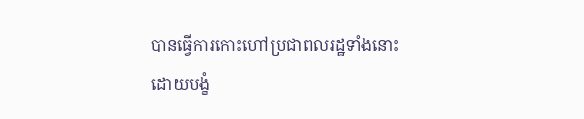បានធ្វើការកោះហៅប្រជាពលរដ្ឋទាំងនោះ ដោយបង្ខំ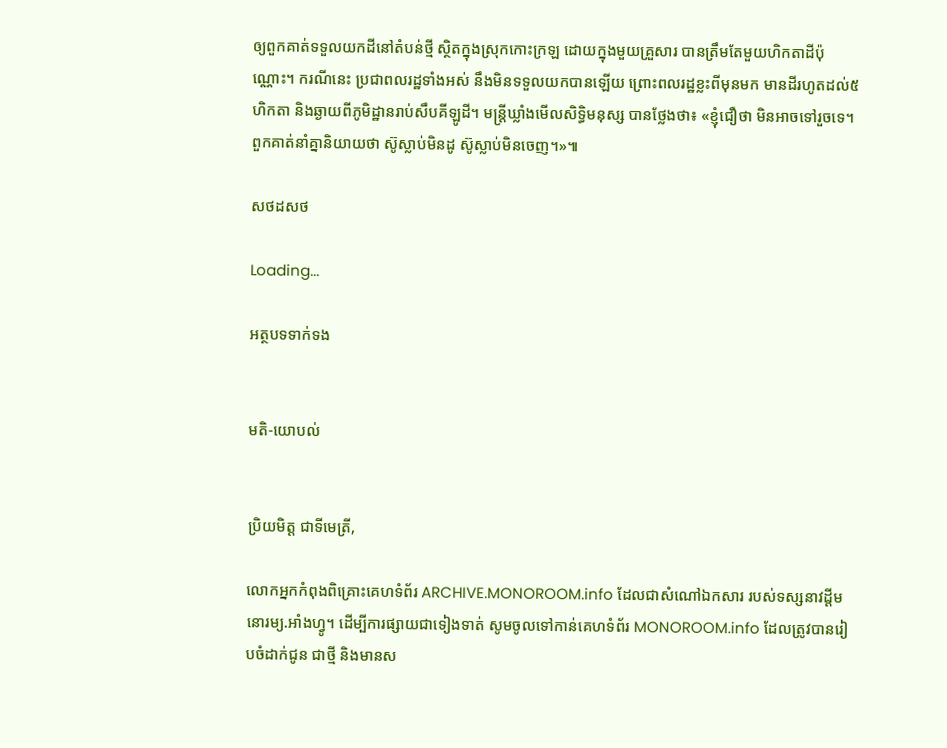ឲ្យពួកគាត់ទទួលយកដីនៅតំបន់ថ្មី ស្ថិតក្នុងស្រុកកោះក្រឡ ដោយក្នុងមួយគ្រួសារ បានត្រឹមតែមួយហិកតាដីប៉ុណ្ណោះ។ ករណីនេះ ប្រជាពលរដ្ឋទាំងអស់ នឹងមិនទទួលយកបានឡើយ ព្រោះពលរដ្ឋខ្លះពីមុនមក មានដីរហូតដល់៥ហិកតា និងឆ្ងាយពីភូមិដ្ឋានរាប់សឹបគីឡូដី។ មន្ត្រីឃ្លាំងមើលសិទ្ធិមនុស្ស បានថ្លែងថា៖ «ខ្ញុំជឿថា មិនអាចទៅរួចទេ។ ពួកគាត់នាំគ្នានិយាយថា ស៊ូស្លាប់មិនដូ ស៊ូស្លាប់មិនចេញ។»៕

សថដសថ

Loading...

អត្ថបទទាក់ទង


មតិ-យោបល់


ប្រិយមិត្ត ជាទីមេត្រី,

លោកអ្នកកំពុងពិគ្រោះគេហទំព័រ ARCHIVE.MONOROOM.info ដែលជាសំណៅឯកសារ របស់ទស្សនាវដ្ដីមនោរម្យ.អាំងហ្វូ។ ដើម្បីការផ្សាយជាទៀងទាត់ សូមចូលទៅកាន់គេហទំព័រ MONOROOM.info ដែលត្រូវបានរៀបចំដាក់ជូន ជាថ្មី និងមានស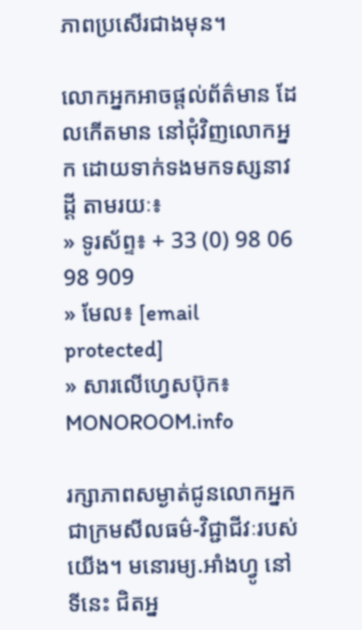ភាពប្រសើរជាងមុន។

លោកអ្នកអាចផ្ដល់ព័ត៌មាន ដែលកើតមាន នៅជុំវិញលោកអ្នក ដោយទាក់ទងមកទស្សនាវដ្ដី តាមរយៈ៖
» ទូរស័ព្ទ៖ + 33 (0) 98 06 98 909
» មែល៖ [email protected]
» សារលើហ្វេសប៊ុក៖ MONOROOM.info

រក្សាភាពសម្ងាត់ជូនលោកអ្នក ជាក្រមសីលធម៌-វិជ្ជាជីវៈរបស់យើង។ មនោរម្យ.អាំងហ្វូ នៅទីនេះ ជិតអ្ន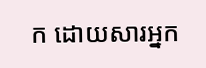ក ដោយសារអ្នក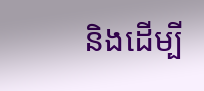និងដើម្បី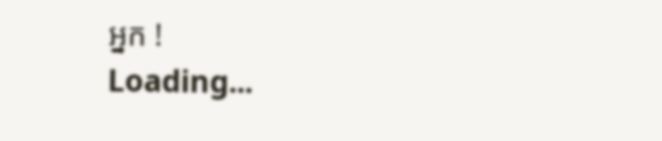អ្នក !
Loading...